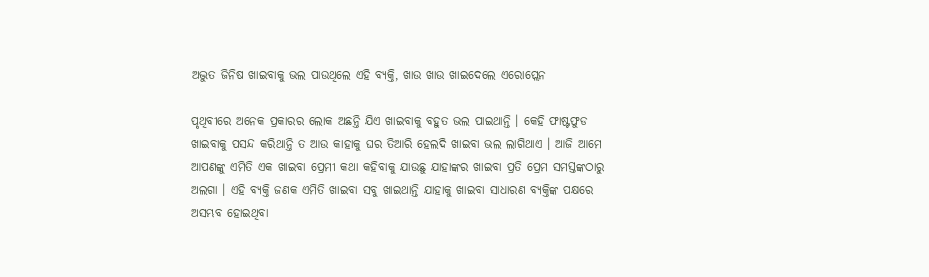ଅଦ୍ଭୁତ ଜିନିଷ ଖାଇବାକୁ ଭଲ ପାଉଥିଲେ ଏହି ବ୍ୟକ୍ତି, ଖାଉ ଖାଉ ଖାଇଦେଲେ ଏରୋପ୍ଲେନ

ପୃଥିବୀରେ ଅନେକ ପ୍ରକାରର ଲୋକ ଅଛନ୍ତି ଯିଏ ଖାଇବାକୁ ବହୁତ ଭଲ ପାଇଥାନ୍ତି । କେହି ଫାଷ୍ଟଫୁଡ ଖାଇବାକୁ ପସନ୍ଦ କରିଥାନ୍ତି ତ ଆଉ କାହାକୁ ଘର ତିଆରି ହେଲଦି ଖାଇବା ଭଲ ଲାଗିଥାଏ । ଆଜି ଆମେ ଆପଣଙ୍କୁ ଏମିତି ଏକ ଖାଇବା ପ୍ରେମୀ କଥା କହିବାକୁ ଯାଉଛୁ ଯାହାଙ୍କର ଖାଇବା ପ୍ରତି ପ୍ରେମ ସମସ୍ତଙ୍କଠାରୁ ଅଲଗା । ଏହି ବ୍ୟକ୍ତି ଜଣକ ଏମିତି ଖାଇବା ସବୁ ଖାଇଥାନ୍ତି ଯାହାକୁ ଖାଇବା ସାଧାରଣ ବ୍ୟକ୍ତିଙ୍କ ପକ୍ଷରେ ଅସମ୍ଭବ ହୋଇଥିବା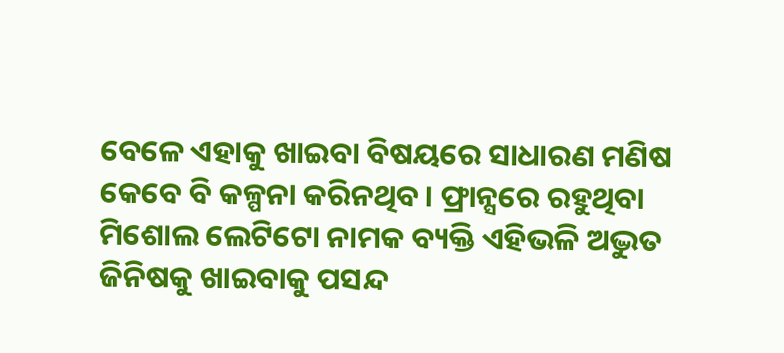ବେଳେ ଏହାକୁ ଖାଇବା ବିଷୟରେ ସାଧାରଣ ମଣିଷ କେବେ ବି କଳ୍ପନା କରିନଥିବ। ଫ୍ରାନ୍ସରେ ରହୁଥିବା ମିଶୋଲ ଲେଟିଟୋ ନାମକ ବ୍ୟକ୍ତି ଏହିଭଳି ଅଦ୍ଭୁତ ଜିନିଷକୁ ଖାଇବାକୁ ପସନ୍ଦ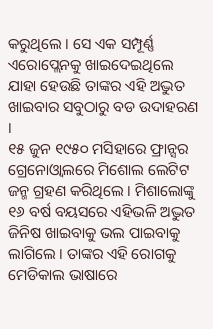କରୁଥିଲେ । ସେ ଏକ ସମ୍ପୂର୍ଣ୍ଣ ଏରୋପ୍ଲେନକୁ ଖାଇଦେଇଥିଲେ ଯାହା ହେଉଛି ତାଙ୍କର ଏହି ଅଦ୍ଭୁତ ଖାଇବାର ସବୁଠାରୁ ବଡ ଉଦାହରଣ ।
୧୫ ଜୁନ ୧୯୫୦ ମସିହାରେ ଫ୍ରାନ୍ସର ଗ୍ରେନୋଓ୍ଵାଲରେ ମିଶୋଲ ଲେଟିଟ ଜନ୍ମ ଗ୍ରହଣ କରିଥିଲେ । ମିଶାଲୋଙ୍କୁ ୧୬ ବର୍ଷ ବୟସରେ ଏହିଭଳି ଅଦ୍ଭୁତ ଜିନିଷ ଖାଇବାକୁ ଭଲ ପାଇବାକୁ ଲାଗିଲେ । ତାଙ୍କର ଏହି ରୋଗକୁ ମେଡିକାଲ ଭାଷାରେ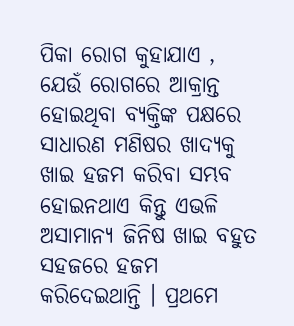ପିକା ରୋଗ କୁହାଯାଏ , ଯେଉଁ ରୋଗରେ ଆକ୍ରାନ୍ତ ହୋଇଥିବା ବ୍ୟକ୍ତିଙ୍କ ପକ୍ଷରେ ସାଧାରଣ ମଣିଷର ଖାଦ୍ୟକୁ ଖାଇ ହଜମ କରିବା ସମ୍ଭବ ହୋଇନଥାଏ କିନ୍ତୁ ଏଭଳି ଅସାମାନ୍ୟ ଜିନିଷ ଖାଇ ବହୁତ ସହଜରେ ହଜମ କରିଦେଇଥାନ୍ତି । ପ୍ରଥମେ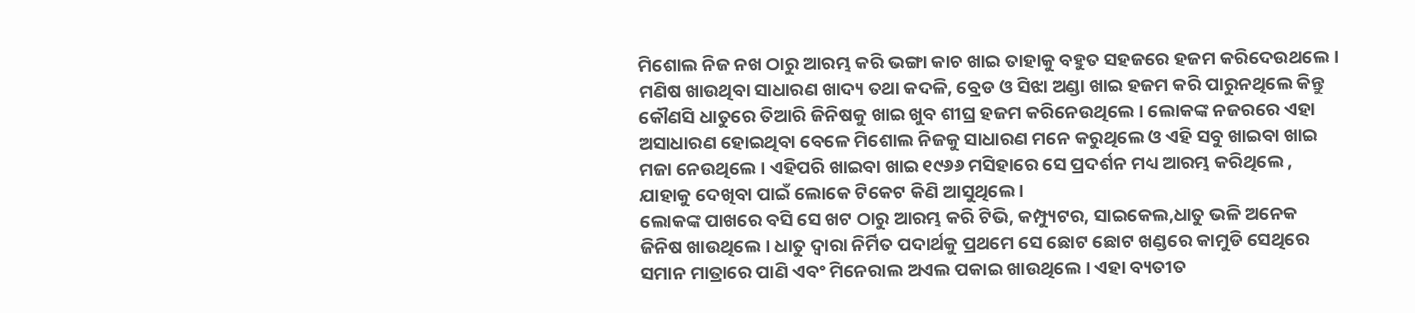ମିଶୋଲ ନିଜ ନଖ ଠାରୁ ଆରମ୍ଭ କରି ଭଙ୍ଗା କାଚ ଖାଇ ତାହାକୁ ବହୁତ ସହଜରେ ହଜମ କରିଦେଉଥଲେ। ମଣିଷ ଖାଉଥିବା ସାଧାରଣ ଖାଦ୍ୟ ତଥା କଦଳି, ବ୍ରେଡ ଓ ସିଝା ଅଣ୍ଡା ଖାଇ ହଜମ କରି ପାରୁନଥିଲେ କିନ୍ତୁ କୌଣସି ଧାତୁରେ ତିଆରି ଜିନିଷକୁ ଖାଇ ଖୁବ ଶୀଘ୍ର ହଜମ କରିନେଉଥିଲେ । ଲୋକଙ୍କ ନଜରରେ ଏହା ଅସାଧାରଣ ହୋଇଥିବା ବେଳେ ମିଶୋଲ ନିଜକୁ ସାଧାରଣ ମନେ କରୁଥିଲେ ଓ ଏହି ସବୁ ଖାଇବା ଖାଇ ମଜା ନେଉଥିଲେ । ଏହିପରି ଖାଇବା ଖାଇ ୧୯୬୬ ମସିହାରେ ସେ ପ୍ରଦର୍ଶନ ମଧ୍ୟ ଆରମ୍ଭ କରିଥିଲେ , ଯାହାକୁ ଦେଖିବା ପାଇଁ ଲୋକେ ଟିକେଟ କିଣି ଆସୁଥିଲେ ।
ଲୋକଙ୍କ ପାଖରେ ବସି ସେ ଖଟ ଠାରୁ ଆରମ୍ଭ କରି ଟିଭି, କମ୍ପ୍ୟୁଟର, ସାଇକେଲ,ଧାତୁ ଭଳି ଅନେକ ଜିନିଷ ଖାଉଥିଲେ । ଧାତୁ ଦ୍ୱାରା ନିର୍ମିତ ପଦାର୍ଥକୁ ପ୍ରଥମେ ସେ ଛୋଟ ଛୋଟ ଖଣ୍ଡରେ କାମୁଡି ସେଥିରେ ସମାନ ମାତ୍ରାରେ ପାଣି ଏବଂ ମିନେରାଲ ଅଏଲ ପକାଇ ଖାଉଥିଲେ । ଏହା ବ୍ୟତୀତ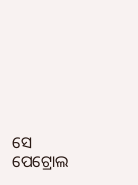ସେ ପେଟ୍ରୋଲ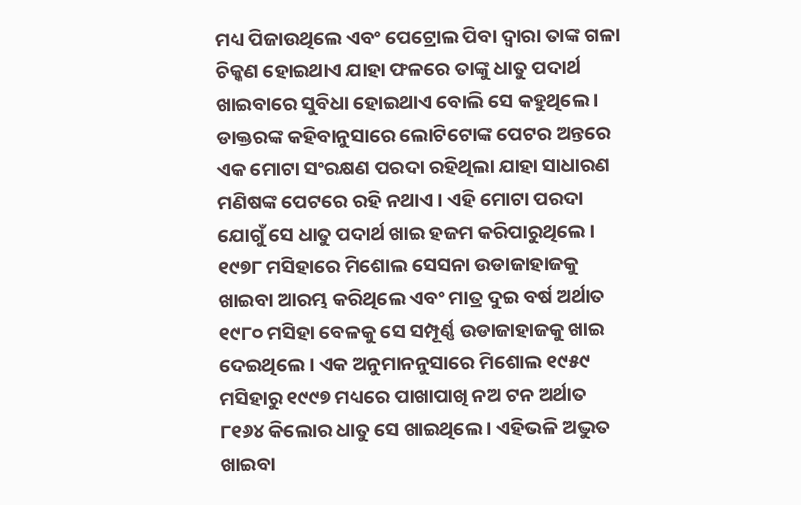ମଧ୍ୟ ପିଜାଉଥିଲେ ଏବଂ ପେଟ୍ରୋଲ ପିବା ଦ୍ୱାରା ତାଙ୍କ ଗଳା ଚିକ୍କଣ ହୋଇଥାଏ ଯାହା ଫଳରେ ତାଙ୍କୁ ଧାତୁ ପଦାର୍ଥ ଖାଇବାରେ ସୁବିଧା ହୋଇଥାଏ ବୋଲି ସେ କହୁଥିଲେ । ଡାକ୍ତରଙ୍କ କହିବାନୁସାରେ ଲୋଟିଟୋଙ୍କ ପେଟର ଅନ୍ତରେ ଏକ ମୋଟା ସଂରକ୍ଷଣ ପରଦା ରହିଥିଲା ଯାହା ସାଧାରଣ ମଣିଷଙ୍କ ପେଟରେ ରହି ନଥାଏ । ଏହି ମୋଟା ପରଦା ଯୋଗୁଁ ସେ ଧାତୁ ପଦାର୍ଥ ଖାଇ ହଜମ କରିପାରୁଥିଲେ ।
୧୯୭୮ ମସିହାରେ ମିଶୋଲ ସେସନା ଉଡାଜାହାଜକୁ ଖାଇବା ଆରମ୍ଭ କରିଥିଲେ ଏବଂ ମାତ୍ର ଦୁଇ ବର୍ଷ ଅର୍ଥାତ ୧୯୮୦ ମସିହା ବେଳକୁ ସେ ସମ୍ପୂର୍ଣ୍ଣ ଉଡାଜାହାଜକୁ ଖାଇ ଦେଇଥିଲେ । ଏକ ଅନୁମାନନୁସାରେ ମିଶୋଲ ୧୯୫୯ ମସିହାରୁ ୧୯୯୭ ମଧ୍ୟରେ ପାଖାପାଖି ନଅ ଟନ ଅର୍ଥାତ ୮୧୬୪ କିଲୋର ଧାତୁ ସେ ଖାଇଥିଲେ । ଏହିଭଳି ଅଦ୍ଭୁତ ଖାଇବା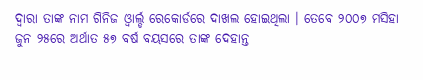ଦ୍ୱାରା ତାଙ୍କ ନାମ ଗିନିଜ ଓ୍ଵାର୍ଲ୍ଡ ରେକୋର୍ଡରେ ଦାଖଲ ହୋଇଥିଲା । ତେବେ ୨୦୦୭ ମସିହା ଜୁନ ୨୫ରେ ଅର୍ଥାତ ୫୭ ବର୍ଷ ବୟସରେ ତାଙ୍କ ଦେହାନ୍ତ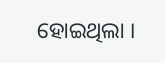ହୋଇଥିଲା ।